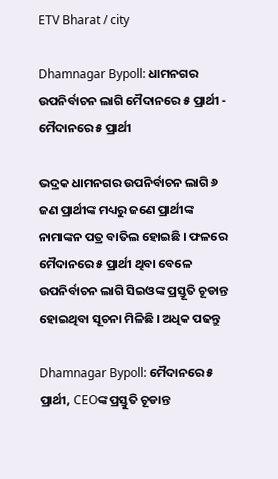ETV Bharat / city

Dhamnagar Bypoll: ଧାମନଗର ଉପନିର୍ବାଚନ ଲାଗି ମୈଦାନରେ ୫ ପ୍ରାର୍ଥୀ - ମୈଦାନରେ ୫ ପ୍ରାର୍ଥୀ

ଭଦ୍ରକ ଧାମନଗର ଉପନିର୍ବାଚନ ଲାଗି ୬ ଜଣ ପ୍ରାର୍ଥୀଙ୍କ ମଧ୍ୟରୁ ଜଣେ ପ୍ରାର୍ଥୀଙ୍କ ନାମାଙ୍କନ ପତ୍ର ବାତିଲ ହୋଇଛି । ଫଳରେ ମୈଦାନରେ ୫ ପ୍ରାର୍ଥୀ ଥିବା ବେଳେ ଉପନିର୍ବାଚନ ଲାଗି ସିଇଓଙ୍କ ପ୍ରସ୍ତୂତି ଚୂଡାନ୍ତ ହୋଇଥିବା ସୂଚନା ମିଳିଛି । ଅଧିକ ପଢନ୍ତୁ

Dhamnagar Bypoll: ମୈଦାନରେ ୫ ପ୍ରାର୍ଥୀ, CEOଙ୍କ ପ୍ରସ୍ତୁତି ଚୂଡାନ୍ତ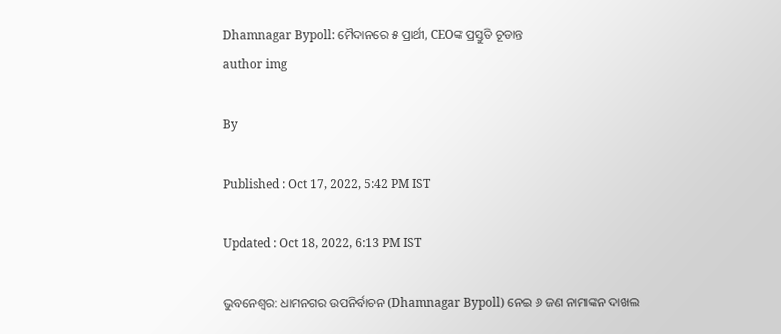Dhamnagar Bypoll: ମୈଦାନରେ ୫ ପ୍ରାର୍ଥୀ, CEOଙ୍କ ପ୍ରସ୍ତୁତି ଚୂଡାନ୍ତ
author img

By

Published : Oct 17, 2022, 5:42 PM IST

Updated : Oct 18, 2022, 6:13 PM IST

ଭୁବନେଶ୍ବର: ଧାମନଗର ଉପନିର୍ବାଚନ (Dhamnagar Bypoll) ନେଇ ୬ ଜଣ ନାମାଙ୍କନ ଦାଖଲ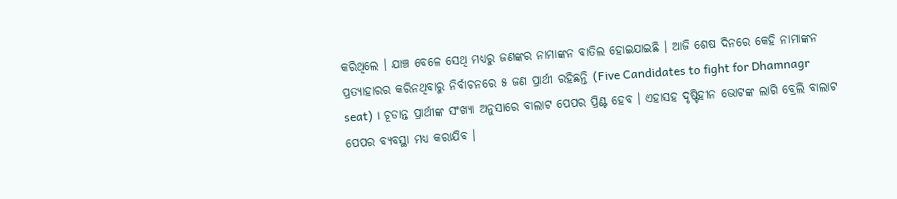କରିଥିଲେ । ଯାଞ୍ଚ ବେଳେ ସେଥି ମଧ୍ୟରୁ ଜଣଙ୍କର ନାମାଙ୍କନ ବାତିଲ ହୋଇଯାଇଛି । ଆଜି ଶେଷ ଦିନରେ କେହି ନାମାଙ୍କନ ପ୍ରତ୍ୟାହାରର କରିନଥିବାରୁ ନିର୍ବାଚନରେ ୫ ଜଣ ପ୍ରାର୍ଥୀ ରହିଛନ୍ତି (Five Candidates to fight for Dhamnagr seat) । ଚୂଡାନ୍ତ ପ୍ରାର୍ଥୀଙ୍କ ସଂଖ୍ୟା ଅନୁସାରେ ବାଲାଟ ପେପର ପ୍ରିଣ୍ଟ ହେବ । ଏହାସହ ଦୃଷ୍ଟିହୀନ ଭୋଟଙ୍କ ଲାଗି ବ୍ରେଲି ବାଲାଟ ପେପର ବ୍ୟବସ୍ଥା ମଧ୍ୟ କରାଯିବ ।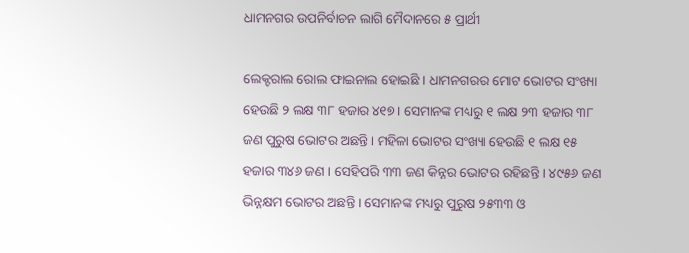ଧାମନଗର ଉପନିର୍ବାଚନ ଲାଗି ମୈଦାନରେ ୫ ପ୍ରାର୍ଥୀ

ଲେକ୍ଟରାଲ ରୋଲ ଫାଇନାଲ ହୋଇଛି । ଧାମନଗରର ମୋଟ ଭୋଟର ସଂଖ୍ୟା ହେଉଛି ୨ ଲକ୍ଷ ୩୮ ହଜାର ୪୧୭ । ସେମାନଙ୍କ ମଧ୍ୟରୁ ୧ ଲକ୍ଷ ୨୩ ହଜାର ୩୮ ଜଣ ପୁରୁଷ ଭୋଟର ଅଛନ୍ତି । ମହିଳା ଭୋଟର ସଂଖ୍ୟା ହେଉଛି ୧ ଲକ୍ଷ ୧୫ ହଜାର ୩୪୬ ଜଣ । ସେହିପରି ୩୩ ଜଣ କିନ୍ନର ଭୋଟର ରହିଛନ୍ତି । ୪୯୫୬ ଜଣ ଭିନ୍ନକ୍ଷମ ଭୋଟର ଅଛନ୍ତି । ସେମାନଙ୍କ ମଧ୍ୟରୁ ପୁରୁଷ ୨୫୩୩ ଓ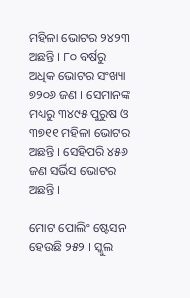ମହିଳା ଭୋଟର ୨୪୨୩ ଅଛନ୍ତି । ୮୦ ବର୍ଷରୁ ଅଧିକ ଭୋଟର ସଂଖ୍ୟା ୭୨୦୬ ଜଣ । ସେମାନଙ୍କ ମଧ୍ୟରୁ ୩୪୯୫ ପୁରୁଷ ଓ ୩୭୧୧ ମହିଳା ଭୋଟର ଅଛନ୍ତି । ସେହିପରି ୪୫୬ ଜଣ ସର୍ଭିସ ଭୋଟର ଅଛନ୍ତି ।

ମୋଟ ପୋଲିଂ ଷ୍ଟେସନ ହେଉଛି ୨୫୨ । ସ୍କୁଲ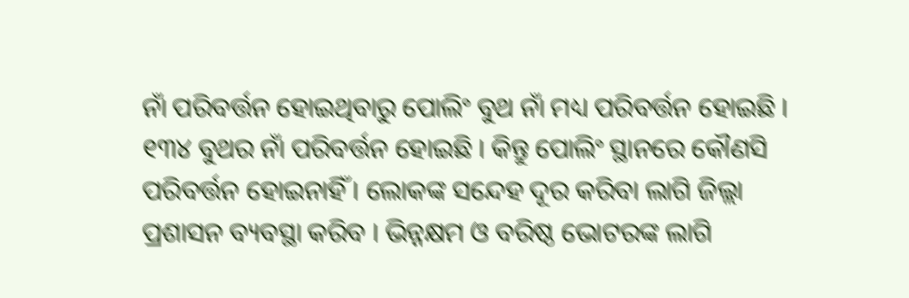ନାଁ ପରିବର୍ତ୍ତନ ହୋଇଥିବାରୁ ପୋଲିଂ ବୁଥ ନାଁ ମଧ୍ୟ ପରିବର୍ତ୍ତନ ହୋଇଛି । ୧୩୪ ବୁଥର ନାଁ ପରିବର୍ତ୍ତନ ହୋଇଛି । କିନ୍ତୁ ପୋଲିଂ ସ୍ଥାନରେ କୌଣସି ପରିବର୍ତ୍ତନ ହୋଇନାହିଁ । ଲୋକଙ୍କ ସନ୍ଦେହ ଦୂର କରିବା ଲାଗି ଜିଲ୍ଲା ପ୍ରଶାସନ ବ୍ୟବସ୍ଥା କରିବ । ଭିନ୍ନକ୍ଷମ ଓ ବରିଷ୍ଠ ଭୋଟରଙ୍କ ଲାଗି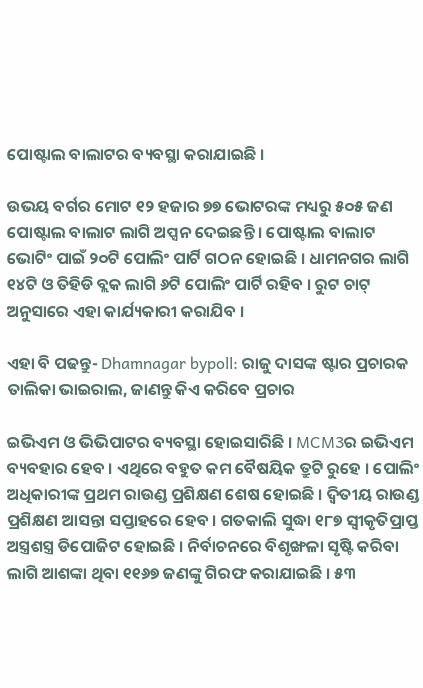ପୋଷ୍ଟାଲ ବାଲାଟର ବ୍ୟବସ୍ଥା କରାଯାଇଛି ।

ଉଭୟ ବର୍ଗର ମୋଟ ୧୨ ହଜାର ୭୭ ଭୋଟରଙ୍କ ମଧ୍ୟରୁ ୫୦୫ ଜଣ ପୋଷ୍ଟାଲ ବାଲାଟ ଲାଗି ଅପ୍ସନ ଦେଇଛନ୍ତି । ପୋଷ୍ଟାଲ ବାଲାଟ ଭୋଟିଂ ପାଇଁ ୨୦ଟି ପୋଲିଂ ପାର୍ଟି ଗଠନ ହୋଇଛି । ଧାମନଗର ଲାଗି ୧୪ଟି ଓ ତିହିଡି ବ୍ଲକ ଲାଗି ୬ଟି ପୋଲିଂ ପାର୍ଟି ରହିବ । ରୁଟ ଚାଟ୍‌ ଅନୁସାରେ ଏହା କାର୍ଯ୍ୟକାରୀ କରାଯିବ ।

ଏହା ବି ପଢନ୍ତୁ- Dhamnagar bypoll: ରାଜୁ ଦାସଙ୍କ ଷ୍ଟାର ପ୍ରଚାରକ ତାଲିକା ଭାଇରାଲ, ଜାଣନ୍ତୁ କିଏ କରିବେ ପ୍ରଚାର

ଇଭିଏମ ଓ ଭିଭିପାଟର ବ୍ୟବସ୍ଥା ହୋଇସାରିଛି । MCM3ର ଇଭିଏମ ବ୍ୟବହାର ହେବ । ଏଥିରେ ବହୁତ କମ ବୈଷୟିକ ତ୍ରୁଟି ରୁହେ । ପୋଲିଂ ଅଧିକାରୀଙ୍କ ପ୍ରଥମ ରାଉଣ୍ଡ ପ୍ରଶିକ୍ଷଣ ଶେଷ ହୋଇଛି । ଦ୍ଵିତୀୟ ରାଉଣ୍ଡ ପ୍ରଶିକ୍ଷଣ ଆସନ୍ତା ସପ୍ତାହରେ ହେବ । ଗତକାଲି ସୁଦ୍ଧା ୧୮୭ ସ୍ବୀକୃତିପ୍ରାପ୍ତ ଅସ୍ତ୍ରଶସ୍ତ୍ର ଡିପୋଜିଟ ହୋଇଛି । ନିର୍ବାଚନରେ ବିଶୃଙ୍ଖଳା ସୃଷ୍ଟି କରିବା ଲାଗି ଆଶଙ୍କା ଥିବା ୧୧୬୭ ଜଣଙ୍କୁ ଗିରଫ କରାଯାଇଛି । ୫୩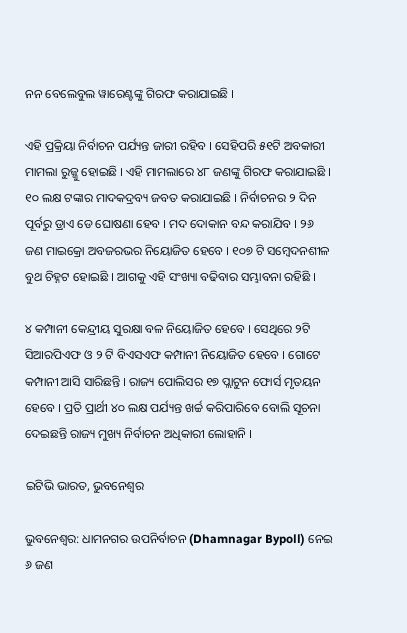ନନ ବେଲେବୁଲ ୱାରେଣ୍ଟଙ୍କୁ ଗିରଫ କରାଯାଇଛି ।

ଏହି ପ୍ରକ୍ରିୟା ନିର୍ବାଚନ ପର୍ଯ୍ୟନ୍ତ ଜାରୀ ରହିବ । ସେହିପରି ୫୧ଟି ଅବକାରୀ ମାମଲା ରୁଜ୍ଜୁ ହୋଇଛି । ଏହି ମାମଲାରେ ୪୮ ଜଣଙ୍କୁ ଗିରଫ କରାଯାଇଛି । ୧୦ ଲକ୍ଷ ଟଙ୍କାର ମାଦକଦ୍ରବ୍ୟ ଜବତ କରାଯାଇଛି । ନିର୍ବାଚନର ୨ ଦିନ ପୂର୍ବରୁ ଡ୍ରାଏ ଡେ ଘୋଷଣା ହେବ । ମଦ ଦୋକାନ ବନ୍ଦ କରାଯିବ । ୨୬ ଜଣ ମାଇକ୍ରୋ ଅବଜରଭର ନିୟୋଜିତ ହେବେ । ୧୦୭ ଟି ସମ୍ବେଦନଶୀଳ ବୁଥ ଚିହ୍ନଟ ହୋଇଛି । ଆଗକୁ ଏହି ସଂଖ୍ୟା ବଢିବାର ସମ୍ଭାବନା ରହିଛି ।

୪ କମ୍ପାନୀ କେନ୍ଦ୍ରୀୟ ସୁରକ୍ଷା ବଳ ନିୟୋଜିତ ହେବେ । ସେଥିରେ ୨ଟି ସିଆରପିଏଫ ଓ ୨ ଟି ବିଏସଏଫ କମ୍ପାନୀ ନିୟୋଜିତ ହେବେ । ଗୋଟେ କମ୍ପାନୀ ଆସି ସାରିଛନ୍ତି । ରାଜ୍ୟ ପୋଲିସର ୧୭ ପ୍ଲାଟୁନ ଫୋର୍ସ ମୃତୟନ ହେବେ । ପ୍ରତି ପ୍ରାର୍ଥୀ ୪୦ ଲକ୍ଷ ପର୍ଯ୍ୟନ୍ତ ଖର୍ଚ୍ଚ କରିପାରିବେ ବୋଲି ସୂଚନା ଦେଇଛନ୍ତି ରାଜ୍ୟ ମୁଖ୍ୟ ନିର୍ବାଚନ ଅଧିକାରୀ ଲୋହାନି ।

ଇଟିଭି ଭାରତ, ଭୁବନେଶ୍ବର

ଭୁବନେଶ୍ବର: ଧାମନଗର ଉପନିର୍ବାଚନ (Dhamnagar Bypoll) ନେଇ ୬ ଜଣ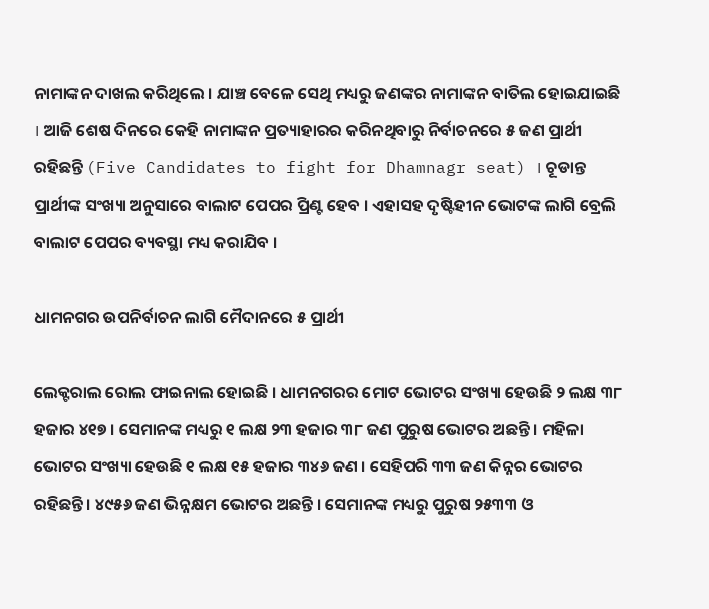ନାମାଙ୍କନ ଦାଖଲ କରିଥିଲେ । ଯାଞ୍ଚ ବେଳେ ସେଥି ମଧ୍ୟରୁ ଜଣଙ୍କର ନାମାଙ୍କନ ବାତିଲ ହୋଇଯାଇଛି । ଆଜି ଶେଷ ଦିନରେ କେହି ନାମାଙ୍କନ ପ୍ରତ୍ୟାହାରର କରିନଥିବାରୁ ନିର୍ବାଚନରେ ୫ ଜଣ ପ୍ରାର୍ଥୀ ରହିଛନ୍ତି (Five Candidates to fight for Dhamnagr seat) । ଚୂଡାନ୍ତ ପ୍ରାର୍ଥୀଙ୍କ ସଂଖ୍ୟା ଅନୁସାରେ ବାଲାଟ ପେପର ପ୍ରିଣ୍ଟ ହେବ । ଏହାସହ ଦୃଷ୍ଟିହୀନ ଭୋଟଙ୍କ ଲାଗି ବ୍ରେଲି ବାଲାଟ ପେପର ବ୍ୟବସ୍ଥା ମଧ୍ୟ କରାଯିବ ।

ଧାମନଗର ଉପନିର୍ବାଚନ ଲାଗି ମୈଦାନରେ ୫ ପ୍ରାର୍ଥୀ

ଲେକ୍ଟରାଲ ରୋଲ ଫାଇନାଲ ହୋଇଛି । ଧାମନଗରର ମୋଟ ଭୋଟର ସଂଖ୍ୟା ହେଉଛି ୨ ଲକ୍ଷ ୩୮ ହଜାର ୪୧୭ । ସେମାନଙ୍କ ମଧ୍ୟରୁ ୧ ଲକ୍ଷ ୨୩ ହଜାର ୩୮ ଜଣ ପୁରୁଷ ଭୋଟର ଅଛନ୍ତି । ମହିଳା ଭୋଟର ସଂଖ୍ୟା ହେଉଛି ୧ ଲକ୍ଷ ୧୫ ହଜାର ୩୪୬ ଜଣ । ସେହିପରି ୩୩ ଜଣ କିନ୍ନର ଭୋଟର ରହିଛନ୍ତି । ୪୯୫୬ ଜଣ ଭିନ୍ନକ୍ଷମ ଭୋଟର ଅଛନ୍ତି । ସେମାନଙ୍କ ମଧ୍ୟରୁ ପୁରୁଷ ୨୫୩୩ ଓ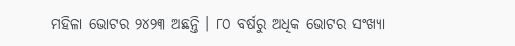ମହିଳା ଭୋଟର ୨୪୨୩ ଅଛନ୍ତି । ୮୦ ବର୍ଷରୁ ଅଧିକ ଭୋଟର ସଂଖ୍ୟା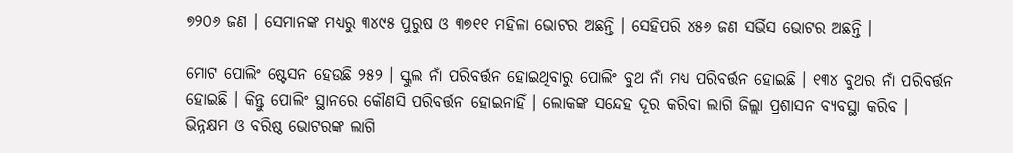୭୨୦୬ ଜଣ । ସେମାନଙ୍କ ମଧ୍ୟରୁ ୩୪୯୫ ପୁରୁଷ ଓ ୩୭୧୧ ମହିଳା ଭୋଟର ଅଛନ୍ତି । ସେହିପରି ୪୫୬ ଜଣ ସର୍ଭିସ ଭୋଟର ଅଛନ୍ତି ।

ମୋଟ ପୋଲିଂ ଷ୍ଟେସନ ହେଉଛି ୨୫୨ । ସ୍କୁଲ ନାଁ ପରିବର୍ତ୍ତନ ହୋଇଥିବାରୁ ପୋଲିଂ ବୁଥ ନାଁ ମଧ୍ୟ ପରିବର୍ତ୍ତନ ହୋଇଛି । ୧୩୪ ବୁଥର ନାଁ ପରିବର୍ତ୍ତନ ହୋଇଛି । କିନ୍ତୁ ପୋଲିଂ ସ୍ଥାନରେ କୌଣସି ପରିବର୍ତ୍ତନ ହୋଇନାହିଁ । ଲୋକଙ୍କ ସନ୍ଦେହ ଦୂର କରିବା ଲାଗି ଜିଲ୍ଲା ପ୍ରଶାସନ ବ୍ୟବସ୍ଥା କରିବ । ଭିନ୍ନକ୍ଷମ ଓ ବରିଷ୍ଠ ଭୋଟରଙ୍କ ଲାଗି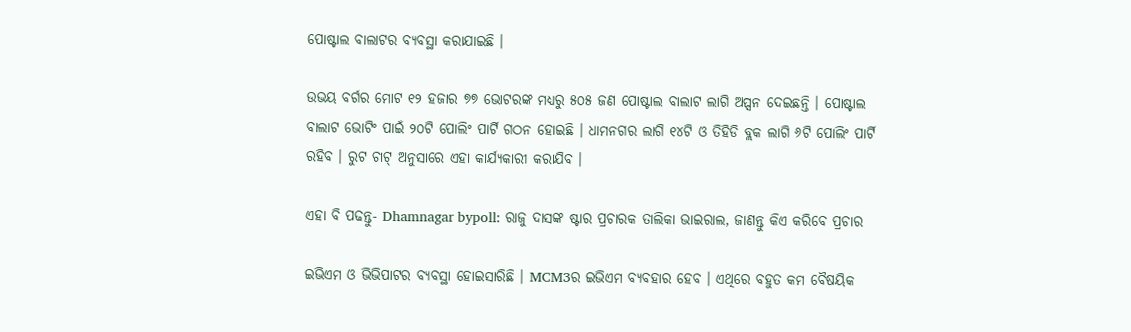ପୋଷ୍ଟାଲ ବାଲାଟର ବ୍ୟବସ୍ଥା କରାଯାଇଛି ।

ଉଭୟ ବର୍ଗର ମୋଟ ୧୨ ହଜାର ୭୭ ଭୋଟରଙ୍କ ମଧ୍ୟରୁ ୫୦୫ ଜଣ ପୋଷ୍ଟାଲ ବାଲାଟ ଲାଗି ଅପ୍ସନ ଦେଇଛନ୍ତି । ପୋଷ୍ଟାଲ ବାଲାଟ ଭୋଟିଂ ପାଇଁ ୨୦ଟି ପୋଲିଂ ପାର୍ଟି ଗଠନ ହୋଇଛି । ଧାମନଗର ଲାଗି ୧୪ଟି ଓ ତିହିଡି ବ୍ଲକ ଲାଗି ୬ଟି ପୋଲିଂ ପାର୍ଟି ରହିବ । ରୁଟ ଚାଟ୍‌ ଅନୁସାରେ ଏହା କାର୍ଯ୍ୟକାରୀ କରାଯିବ ।

ଏହା ବି ପଢନ୍ତୁ- Dhamnagar bypoll: ରାଜୁ ଦାସଙ୍କ ଷ୍ଟାର ପ୍ରଚାରକ ତାଲିକା ଭାଇରାଲ, ଜାଣନ୍ତୁ କିଏ କରିବେ ପ୍ରଚାର

ଇଭିଏମ ଓ ଭିଭିପାଟର ବ୍ୟବସ୍ଥା ହୋଇସାରିଛି । MCM3ର ଇଭିଏମ ବ୍ୟବହାର ହେବ । ଏଥିରେ ବହୁତ କମ ବୈଷୟିକ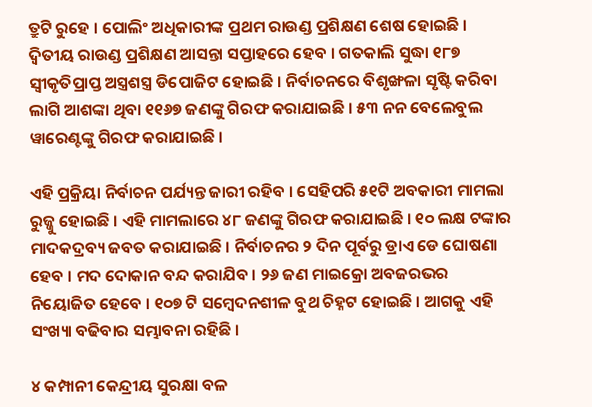ତ୍ରୁଟି ରୁହେ । ପୋଲିଂ ଅଧିକାରୀଙ୍କ ପ୍ରଥମ ରାଉଣ୍ଡ ପ୍ରଶିକ୍ଷଣ ଶେଷ ହୋଇଛି । ଦ୍ଵିତୀୟ ରାଉଣ୍ଡ ପ୍ରଶିକ୍ଷଣ ଆସନ୍ତା ସପ୍ତାହରେ ହେବ । ଗତକାଲି ସୁଦ୍ଧା ୧୮୭ ସ୍ବୀକୃତିପ୍ରାପ୍ତ ଅସ୍ତ୍ରଶସ୍ତ୍ର ଡିପୋଜିଟ ହୋଇଛି । ନିର୍ବାଚନରେ ବିଶୃଙ୍ଖଳା ସୃଷ୍ଟି କରିବା ଲାଗି ଆଶଙ୍କା ଥିବା ୧୧୬୭ ଜଣଙ୍କୁ ଗିରଫ କରାଯାଇଛି । ୫୩ ନନ ବେଲେବୁଲ ୱାରେଣ୍ଟଙ୍କୁ ଗିରଫ କରାଯାଇଛି ।

ଏହି ପ୍ରକ୍ରିୟା ନିର୍ବାଚନ ପର୍ଯ୍ୟନ୍ତ ଜାରୀ ରହିବ । ସେହିପରି ୫୧ଟି ଅବକାରୀ ମାମଲା ରୁଜ୍ଜୁ ହୋଇଛି । ଏହି ମାମଲାରେ ୪୮ ଜଣଙ୍କୁ ଗିରଫ କରାଯାଇଛି । ୧୦ ଲକ୍ଷ ଟଙ୍କାର ମାଦକଦ୍ରବ୍ୟ ଜବତ କରାଯାଇଛି । ନିର୍ବାଚନର ୨ ଦିନ ପୂର୍ବରୁ ଡ୍ରାଏ ଡେ ଘୋଷଣା ହେବ । ମଦ ଦୋକାନ ବନ୍ଦ କରାଯିବ । ୨୬ ଜଣ ମାଇକ୍ରୋ ଅବଜରଭର ନିୟୋଜିତ ହେବେ । ୧୦୭ ଟି ସମ୍ବେଦନଶୀଳ ବୁଥ ଚିହ୍ନଟ ହୋଇଛି । ଆଗକୁ ଏହି ସଂଖ୍ୟା ବଢିବାର ସମ୍ଭାବନା ରହିଛି ।

୪ କମ୍ପାନୀ କେନ୍ଦ୍ରୀୟ ସୁରକ୍ଷା ବଳ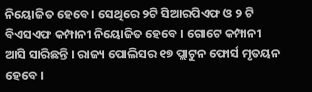ନିୟୋଜିତ ହେବେ । ସେଥିରେ ୨ଟି ସିଆରପିଏଫ ଓ ୨ ଟି ବିଏସଏଫ କମ୍ପାନୀ ନିୟୋଜିତ ହେବେ । ଗୋଟେ କମ୍ପାନୀ ଆସି ସାରିଛନ୍ତି । ରାଜ୍ୟ ପୋଲିସର ୧୭ ପ୍ଲାଟୁନ ଫୋର୍ସ ମୃତୟନ ହେବେ ।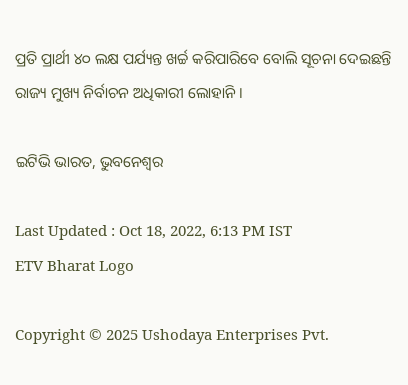ପ୍ରତି ପ୍ରାର୍ଥୀ ୪୦ ଲକ୍ଷ ପର୍ଯ୍ୟନ୍ତ ଖର୍ଚ୍ଚ କରିପାରିବେ ବୋଲି ସୂଚନା ଦେଇଛନ୍ତି ରାଜ୍ୟ ମୁଖ୍ୟ ନିର୍ବାଚନ ଅଧିକାରୀ ଲୋହାନି ।

ଇଟିଭି ଭାରତ, ଭୁବନେଶ୍ବର

Last Updated : Oct 18, 2022, 6:13 PM IST
ETV Bharat Logo

Copyright © 2025 Ushodaya Enterprises Pvt.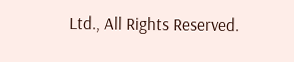Ltd., All Rights Reserved.